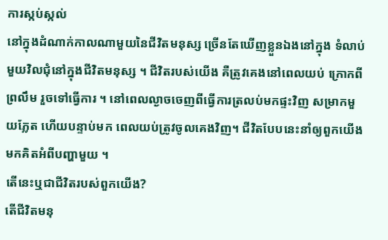ការស្កប់ស្កល់
នៅក្នុងដំណាក់កាលណាមួយនៃជីវិតមនុស្ស ច្រើនតែឃើញខ្លួនឯងនៅក្នុង ទំលាប់មួយវិលជុំនៅក្នុងជីវិតមនុស្ស ។ ជីវិតរបស់យើង គឺត្រូវគេងនៅពេលយប់ ក្រោកពីព្រលឹម រួចទៅធ្វើការ ។ នៅពេលល្ងាចចេញពីធ្វើការត្រលប់មកផ្ទះវិញ សម្រាកមួយភ្លែត ហើយបន្ទាប់មក ពេលយប់ត្រូវចូលគេងវិញ។ ជីវិតបែបនេះនាំឲ្យពួកយើងមកគិតអំពីបញ្ហាមួយ ។
តើនេះឬជាជីវិតរបស់ពួកយើង?
តើជីវិតមនុ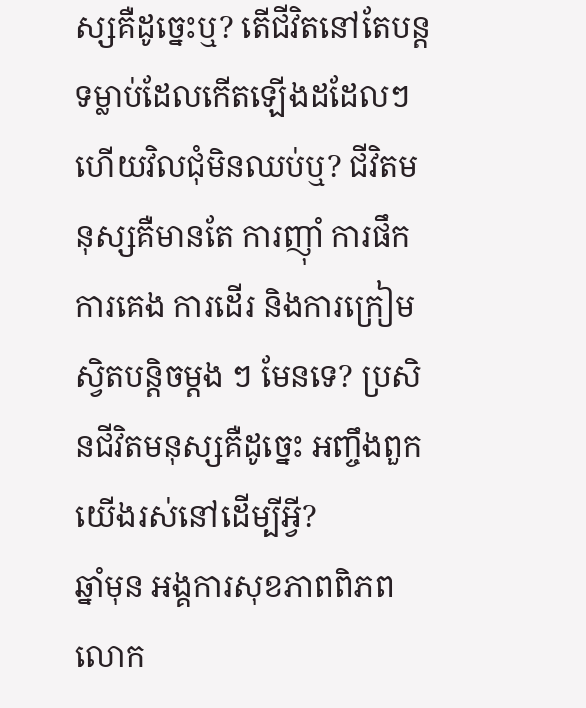ស្សគឺដូច្នេះឬ? តើជីវិតនៅតែបន្តទម្លាប់ដែលកើតឡើងដដែលៗ ហើយវិលជុំមិនឈប់ឬ? ជីវិតមនុស្សគឺមានតែ ការញ៉ាំ ការផឹក ការគេង ការដើរ និងការក្រៀមស្វិតបន្តិចម្តង ៗ មែនទេ? ប្រសិនជីវិតមនុស្សគឺដូច្នេះ អញ្ចឹងពួកយើងរស់នៅដើម្បីអ្វី?
ឆ្នាំមុន អង្គការសុខភាពពិភពលោក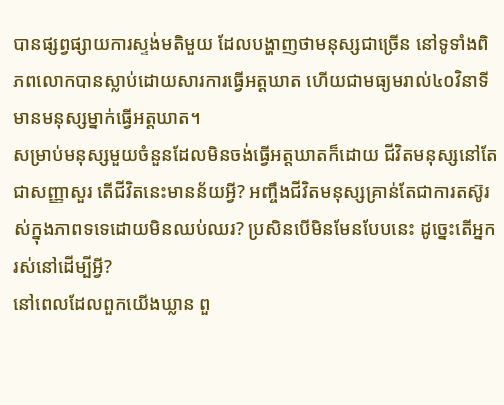បានផ្សព្វផ្សាយការស្ទង់មតិមួយ ដែលបង្ហាញថាមនុស្សជាច្រើន នៅទូទាំងពិភពលោកបានស្លាប់ដោយសារការធ្វើអត្តឃាត ហើយជាមធ្យមរាល់៤០វិនាទីមានមនុស្សម្នាក់ធ្វើអត្តឃាត។
សម្រាប់មនុស្សមួយចំនួនដែលមិនចង់ធ្វើអត្តឃាតក៏ដោយ ជីវិតមនុស្សនៅតែជាសញ្ញាសួរ តើជីវិតនេះមានន័យអ្វី? អញ្ចឹងជីវិតមនុស្សគ្រាន់តែជាការតស៊ូរស់ក្នុងភាពទទេដោយមិនឈប់ឈរ? ប្រសិនបើមិនមែនបែបនេះ ដូច្នេះតើអ្នករស់នៅដើម្បីអ្វី?
នៅពេលដែលពួកយើងឃ្លាន ពួ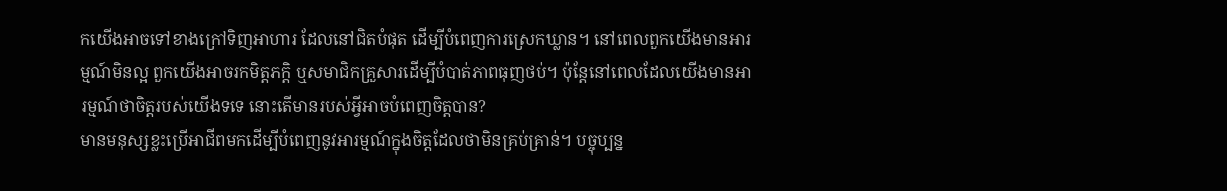កយើងអាចទៅខាងក្រៅទិញអាហារ ដែលនៅជិតបំផុត ដើម្បីបំពេញការស្រេកឃ្លាន។ នៅពេលពួកយើងមានអារម្មណ៍មិនល្អ ពួកយើងអាចរកមិត្តភក្តិ ឬសមាជិកគ្រួសារដើម្បីបំបាត់ភាពធុញថប់។ ប៉ុន្តែនៅពេលដែលយើងមានអារម្មណ៍ថាចិត្តរបស់យើងទទេ នោះតើមានរបស់អ្វីអាចបំពេញចិត្តបាន?
មានមនុស្សខ្លះប្រើអាជីពមកដើម្បីបំពេញនូវអារម្មណ៍ក្នុងចិត្តដែលថាមិនគ្រប់គ្រាន់។ បច្ចុប្បន្ន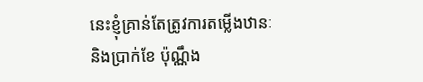នេះខ្ញុំគ្រាន់តែត្រូវការតម្លើងឋានៈនិងប្រាក់ខែ ប៉ុណ្ណឹង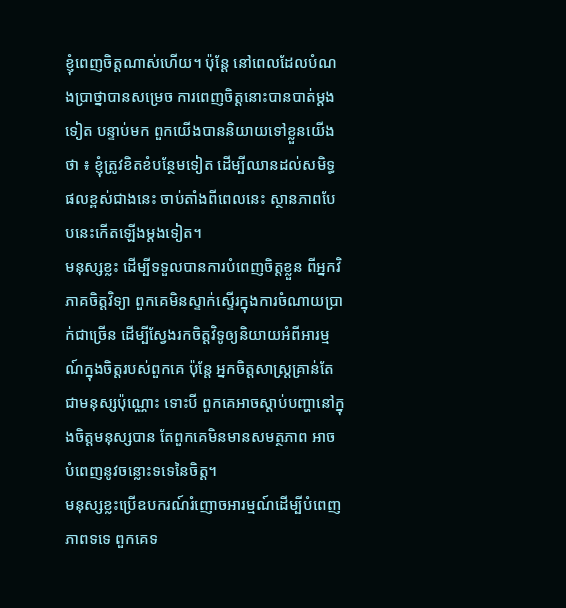ខ្ញុំពេញចិត្តណាស់ហើយ។ ប៉ុន្ដែ នៅពេលដែលបំណងប្រាថ្នាបានសម្រេច ការពេញចិត្តនោះបានបាត់ម្តងទៀត បន្ទាប់មក ពួកយើងបាននិយាយទៅខ្លួនយើងថា ៖ ខ្ញុំត្រូវខិតខំបន្ថែមទៀត ដើម្បីឈានដល់សមិទ្ធផលខ្ពស់ជាងនេះ ចាប់តាំងពីពេលនេះ ស្ថានភាពបែបនេះកើតឡើងម្តងទៀត។
មនុស្សខ្លះ ដើម្បីទទួលបានការបំពេញចិត្តខ្លួន ពីអ្នកវិភាគចិត្តវិទ្យា ពួកគេមិនស្ទាក់ស្ទើរក្នុងការចំណាយប្រាក់ជាច្រើន ដើម្បីស្វែងរកចិត្តវិទូឲ្យនិយាយអំពីអារម្មណ៍ក្នុងចិត្តរបស់ពួកគេ ប៉ុន្តែ អ្នកចិត្តសាស្រ្តគ្រាន់តែជាមនុស្សប៉ុណ្ណោះ ទោះបី ពួកគេអាចស្តាប់បញ្ហានៅក្នុងចិត្តមនុស្សបាន តែពួកគេមិនមានសមត្ថភាព អាចបំពេញនូវចន្លោះទទេនៃចិត្ត។
មនុស្សខ្លះប្រើឧបករណ៍រំញោចអារម្មណ៍ដើម្បីបំពេញភាពទទេ ពួកគេទ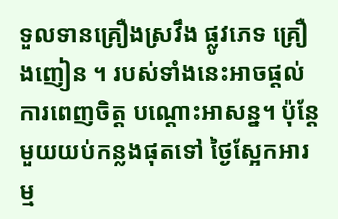ទួលទានគ្រឿងស្រវឹង ផ្លូវភេទ គ្រឿងញៀន ។ របស់ទាំងនេះអាចផ្តល់ការពេញចិត្ត បណ្តោះអាសន្ន។ ប៉ុន្តែ មួយយប់កន្លងផុតទៅ ថ្ងៃស្អែកអារម្ម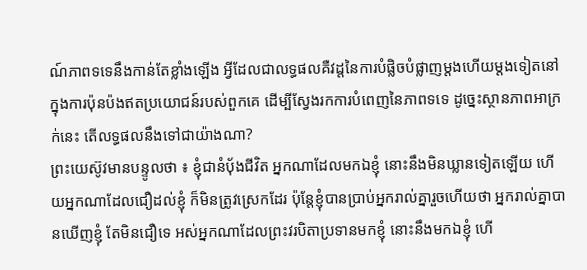ណ៍ភាពទទេនឹងកាន់តែខ្លាំងឡើង អ្វីដែលជាលទ្ធផលគឺវដ្តនៃការបំផ្លិចបំផ្លាញម្តងហើយម្តងទៀតនៅក្នុងការប៉ុនប៉ងឥតប្រយោជន៍របស់ពួកគេ ដើម្បីស្វែងរកការបំពេញនៃភាពទទេ ដូច្នេះស្ថានភាពអាក្រក់នេះ តើលទ្ធផលនឹងទៅជាយ៉ាងណា?
ព្រះយេស៊ូវមានបន្ទូលថា ៖ ខ្ញុំជានំបុ័ងជីវិត អ្នកណាដែលមកឯខ្ញុំ នោះនឹងមិនឃ្លានទៀតឡើយ ហើយអ្នកណាដែលជឿដល់ខ្ញុំ ក៏មិនត្រូវស្រេកដែរ ប៉ុន្តែខ្ញុំបានប្រាប់អ្នករាល់គ្នារួចហើយថា អ្នករាល់គ្នាបានឃើញខ្ញុំ តែមិនជឿទេ អស់អ្នកណាដែលព្រះវរបិតាប្រទានមកខ្ញុំ នោះនឹងមកឯខ្ញុំ ហើ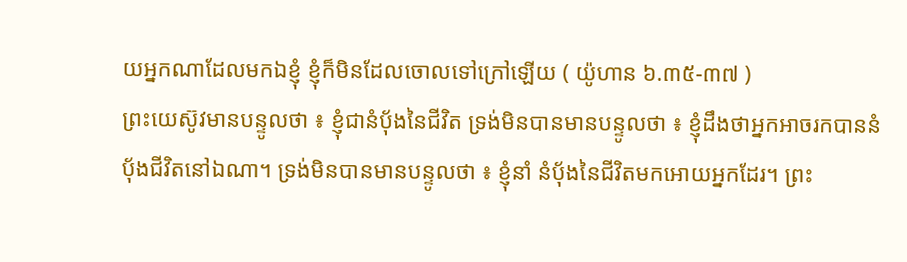យអ្នកណាដែលមកឯខ្ញុំ ខ្ញុំក៏មិនដែលចោលទៅក្រៅឡើយ ( យ៉ូហាន ៦.៣៥-៣៧ )
ព្រះយេស៊ូវមានបន្ទូលថា ៖ ខ្ញុំជានំប៉័ងនៃជីវិត ទ្រង់មិនបានមានបន្ទូលថា ៖ ខ្ញុំដឹងថាអ្នកអាចរកបាននំប៉័ងជីវិតនៅឯណា។ ទ្រង់មិនបានមានបន្ទូលថា ៖ ខ្ញុំនាំ នំបុ័ងនៃជីវិតមកអោយអ្នកដែរ។ ព្រះ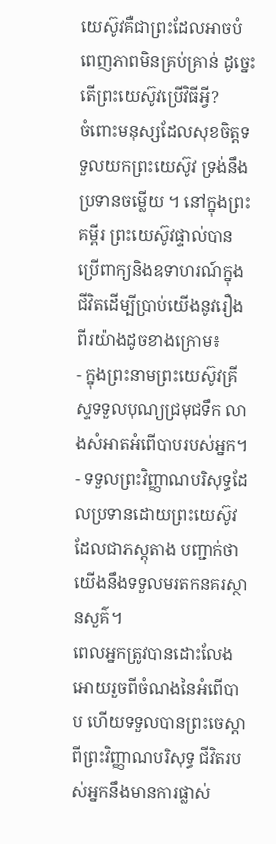យេស៊ូវគឺជាព្រះដែលអាចបំពេញភាពមិនគ្រប់គ្រាន់ ដូច្នេះ តើព្រះយេស៊ូវប្រើវិធីអ្វី?
ចំពោះមនុស្សដែលសុខចិត្តទទួលយកព្រះយេស៊ូវ ទ្រង់នឹងប្រទានចម្លើយ ។ នៅក្នុងព្រះគម្ពីរ ព្រះយេស៊ូវផ្ទាល់បានប្រើពាក្យនិងឧទាហរណ៍ក្នុងជីវិតដើម្បីប្រាប់យើងនូវរឿងពីរយ៉ាងដូចខាងក្រោម៖
- ក្នុងព្រះនាមព្រះយេស៊ូវគ្រីស្ទទទួលបុណ្យជ្រមុជទឹក លាងសំអាតអំពើបាបរបស់អ្នក។
- ទទួលព្រះវិញ្ញាណបរិសុទ្ធដែលប្រទានដោយព្រះយេស៊ូវ ដែលជាភស្តុតាង បញ្ជាក់ថាយើងនឹងទទួលមរតកនគរស្ថានសួគ៌។
ពេលអ្នកត្រូវបានដោះលែងអោយរួចពីចំណងនៃអំពើបាប ហើយទទួលបានព្រះចេស្ដាពីព្រះវិញ្ញាណបរិសុទ្ធ ជីវិតរបស់អ្នកនឹងមានការផ្លាស់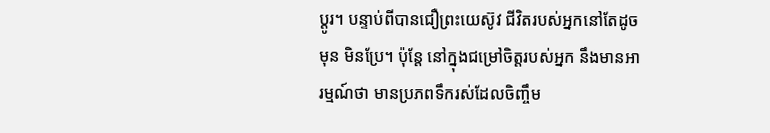ប្តូរ។ បន្ទាប់ពីបានជឿព្រះយេស៊ូវ ជីវិតរបស់អ្នកនៅតែដូចមុន មិនប្រែ។ ប៉ុន្តែ នៅក្នុងជម្រៅចិត្តរបស់អ្នក នឹងមានអារម្មណ៍ថា មានប្រភពទឹករស់ដែលចិញ្ចឹម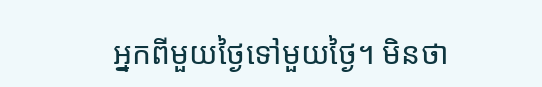អ្នកពីមួយថ្ងៃទៅមួយថ្ងៃ។ មិនថា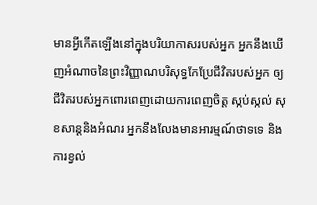មានអ្វីកើតឡើងនៅក្នុងបរិយាកាសរបស់អ្នក អ្នកនឹងឃើញអំណាចនៃព្រះវិញ្ញាណបរិសុទ្ធកែប្រែជីវិតរបស់អ្នក ឲ្យជីវិតរបស់អ្នកពោរពេញដោយការពេញចិត្ត ស្កប់ស្កល់ សុខសាន្ដនិងអំណរ អ្នកនឹងលែងមានអារម្មណ៍ថាទទេ និងការខ្វល់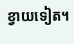ខ្វាយទៀត។